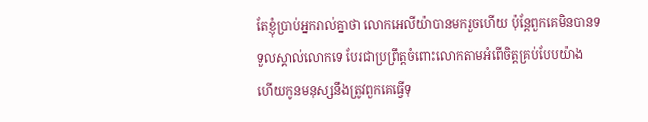តែខ្ញុំប្រាប់អ្នករាល់គ្នាថា លោកអេលីយ៉ាបានមករួចហើយ ប៉ុន្ដែពួកគេមិនបានទទួលស្គាល់លោកទេ បែរជាប្រព្រឹត្តចំពោះលោកតាមអំពើចិត្តគ្រប់បែបយ៉ាង ហើយកូនមនុស្សនឹងត្រូវពួកគេធ្វើទុ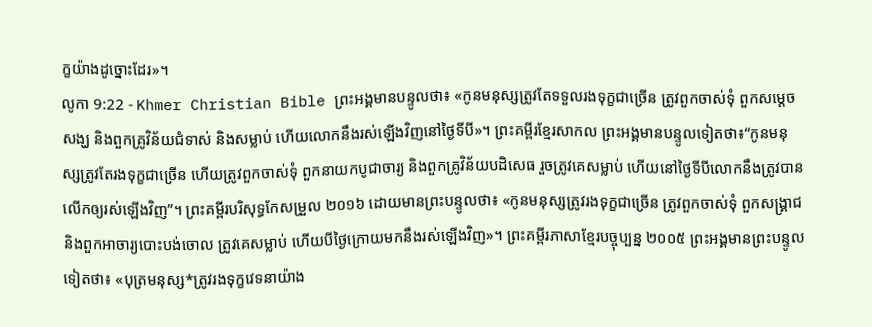ក្ខយ៉ាងដូច្នោះដែរ»។
លូកា 9:22 - Khmer Christian Bible ព្រះអង្គមានបន្ទូលថា៖ «កូនមនុស្សត្រូវតែទទួលរងទុក្ខជាច្រើន ត្រូវពួកចាស់ទុំ ពួកសម្ដេចសង្ឃ និងពួកគ្រូវិន័យជំទាស់ និងសម្លាប់ ហើយលោកនឹងរស់ឡើងវិញនៅថ្ងៃទីបី»។ ព្រះគម្ពីរខ្មែរសាកល ព្រះអង្គមានបន្ទូលទៀតថា៖“កូនមនុស្សត្រូវតែរងទុក្ខជាច្រើន ហើយត្រូវពួកចាស់ទុំ ពួកនាយកបូជាចារ្យ និងពួកគ្រូវិន័យបដិសេធ រួចត្រូវគេសម្លាប់ ហើយនៅថ្ងៃទីបីលោកនឹងត្រូវបានលើកឲ្យរស់ឡើងវិញ”។ ព្រះគម្ពីរបរិសុទ្ធកែសម្រួល ២០១៦ ដោយមានព្រះបន្ទូលថា៖ «កូនមនុស្សត្រូវរងទុក្ខជាច្រើន ត្រូវពួកចាស់ទុំ ពួកសង្គ្រាជ និងពួកអាចារ្យបោះបង់ចោល ត្រូវគេសម្លាប់ ហើយបីថ្ងៃក្រោយមកនឹងរស់ឡើងវិញ»។ ព្រះគម្ពីរភាសាខ្មែរបច្ចុប្បន្ន ២០០៥ ព្រះអង្គមានព្រះបន្ទូលទៀតថា៖ «បុត្រមនុស្ស*ត្រូវរងទុក្ខវេទនាយ៉ាង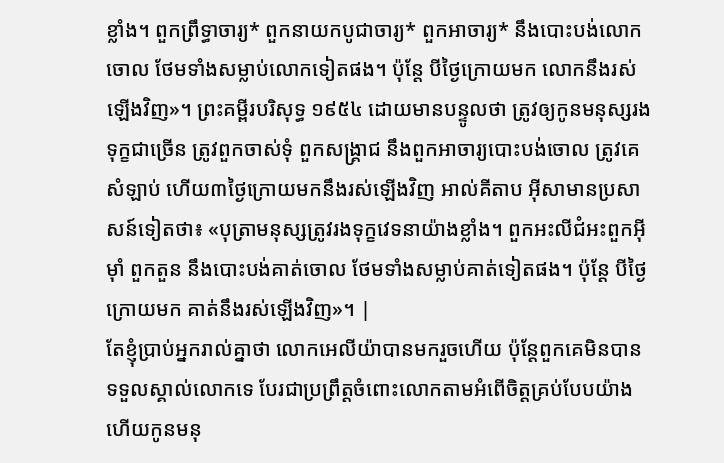ខ្លាំង។ ពួកព្រឹទ្ធាចារ្យ* ពួកនាយកបូជាចារ្យ* ពួកអាចារ្យ* នឹងបោះបង់លោកចោល ថែមទាំងសម្លាប់លោកទៀតផង។ ប៉ុន្តែ បីថ្ងៃក្រោយមក លោកនឹងរស់ឡើងវិញ»។ ព្រះគម្ពីរបរិសុទ្ធ ១៩៥៤ ដោយមានបន្ទូលថា ត្រូវឲ្យកូនមនុស្សរងទុក្ខជាច្រើន ត្រូវពួកចាស់ទុំ ពួកសង្គ្រាជ នឹងពួកអាចារ្យបោះបង់ចោល ត្រូវគេសំឡាប់ ហើយ៣ថ្ងៃក្រោយមកនឹងរស់ឡើងវិញ អាល់គីតាប អ៊ីសាមានប្រសាសន៍ទៀតថា៖ «បុត្រាមនុស្សត្រូវរងទុក្ខវេទនាយ៉ាងខ្លាំង។ ពួកអះលីជំអះពួកអ៊ីម៉ាំ ពួកតួន នឹងបោះបង់គាត់ចោល ថែមទាំងសម្លាប់គាត់ទៀតផង។ ប៉ុន្តែ បីថ្ងៃក្រោយមក គាត់នឹងរស់ឡើងវិញ»។ |
តែខ្ញុំប្រាប់អ្នករាល់គ្នាថា លោកអេលីយ៉ាបានមករួចហើយ ប៉ុន្ដែពួកគេមិនបានទទួលស្គាល់លោកទេ បែរជាប្រព្រឹត្តចំពោះលោកតាមអំពើចិត្តគ្រប់បែបយ៉ាង ហើយកូនមនុ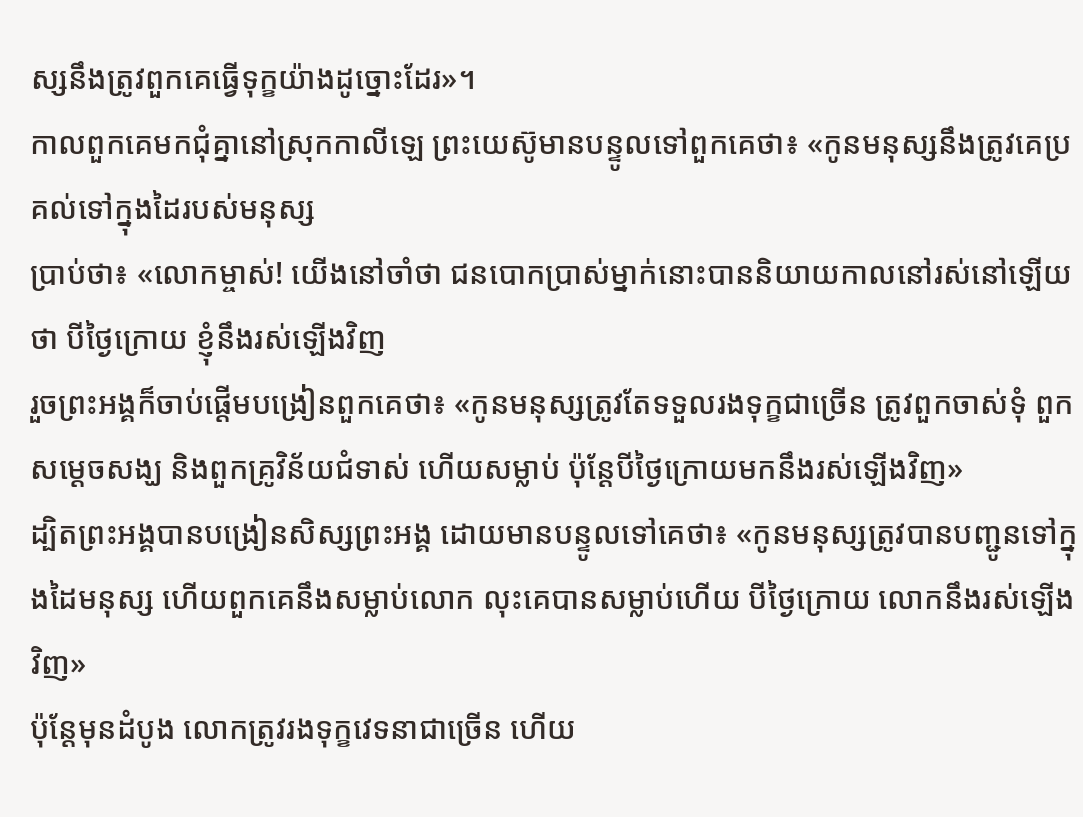ស្សនឹងត្រូវពួកគេធ្វើទុក្ខយ៉ាងដូច្នោះដែរ»។
កាលពួកគេមកជុំគ្នានៅស្រុកកាលីឡេ ព្រះយេស៊ូមានបន្ទូលទៅពួកគេថា៖ «កូនមនុស្សនឹងត្រូវគេប្រគល់ទៅក្នុងដៃរបស់មនុស្ស
ប្រាប់ថា៖ «លោកម្ចាស់! យើងនៅចាំថា ជនបោកប្រាស់ម្នាក់នោះបាននិយាយកាលនៅរស់នៅឡើយថា បីថ្ងៃក្រោយ ខ្ញុំនឹងរស់ឡើងវិញ
រួចព្រះអង្គក៏ចាប់ផ្ដើមបង្រៀនពួកគេថា៖ «កូនមនុស្សត្រូវតែទទួលរងទុក្ខជាច្រើន ត្រូវពួកចាស់ទុំ ពួកសម្ដេចសង្ឃ និងពួកគ្រូវិន័យជំទាស់ ហើយសម្លាប់ ប៉ុន្ដែបីថ្ងៃក្រោយមកនឹងរស់ឡើងវិញ»
ដ្បិតព្រះអង្គបានបង្រៀនសិស្សព្រះអង្គ ដោយមានបន្ទូលទៅគេថា៖ «កូនមនុស្សត្រូវបានបញ្ជូនទៅក្នុងដៃមនុស្ស ហើយពួកគេនឹងសម្លាប់លោក លុះគេបានសម្លាប់ហើយ បីថ្ងៃក្រោយ លោកនឹងរស់ឡើងវិញ»
ប៉ុន្ដែមុនដំបូង លោកត្រូវរងទុក្ខវេទនាជាច្រើន ហើយ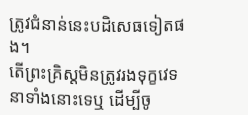ត្រូវជំនាន់នេះបដិសេធទៀតផង។
តើព្រះគ្រិស្ដមិនត្រូវរងទុក្ខវេទនាទាំងនោះទេឬ ដើម្បីចូ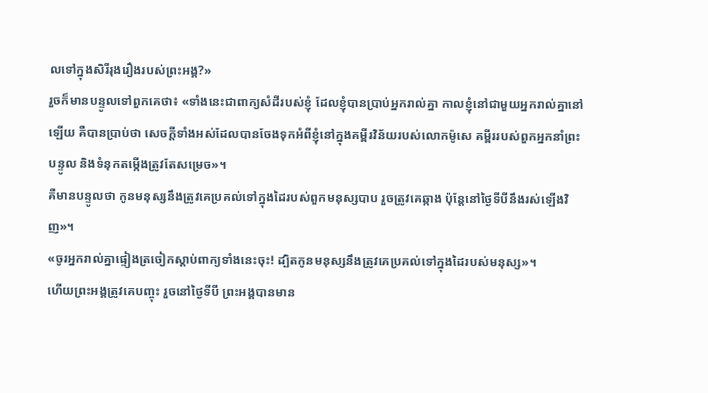លទៅក្នុងសិរីរុងរឿងរបស់ព្រះអង្គ?»
រួចក៏មានបន្ទូលទៅពួកគេថា៖ «ទាំងនេះជាពាក្យសំដីរបស់ខ្ញុំ ដែលខ្ញុំបានប្រាប់អ្នករាល់គ្នា កាលខ្ញុំនៅជាមួយអ្នករាល់គ្នានៅឡើយ គឺបានប្រាប់ថា សេចក្ដីទាំងអស់ដែលបានចែងទុកអំពីខ្ញុំនៅក្នុងគម្ពីរវិន័យរបស់លោកម៉ូសេ គម្ពីររបស់ពួកអ្នកនាំព្រះបន្ទូល និងទំនុកតម្កើងត្រូវតែសម្រេច»។
គឺមានបន្ទូលថា កូនមនុស្សនឹងត្រូវគេប្រគល់ទៅក្នុងដៃរបស់ពួកមនុស្សបាប រួចត្រូវគេឆ្កាង ប៉ុន្ដែនៅថ្ងៃទីបីនឹងរស់ឡើងវិញ»។
«ចូរអ្នករាល់គ្នាផ្ទៀងត្រចៀកស្ដាប់ពាក្យទាំងនេះចុះ! ដ្បិតកូនមនុស្សនឹងត្រូវគេប្រគល់ទៅក្នុងដៃរបស់មនុស្ស»។
ហើយព្រះអង្គត្រូវគេបញ្ចុះ រួចនៅថ្ងៃទីបី ព្រះអង្គបានមាន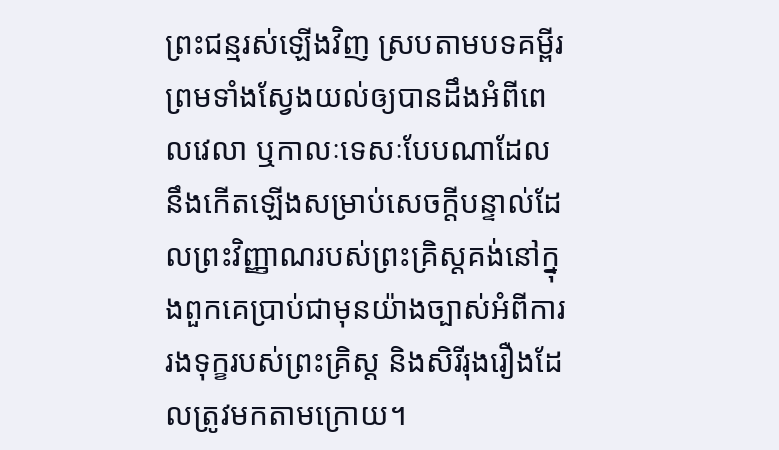ព្រះជន្មរស់ឡើងវិញ ស្របតាមបទគម្ពីរ
ព្រមទាំងស្វែងយល់ឲ្យបានដឹងអំពីពេលវេលា ឬកាលៈទេសៈបែបណាដែលនឹងកើតឡើងសម្រាប់សេចក្ដីបន្ទាល់ដែលព្រះវិញ្ញាណរបស់ព្រះគ្រិស្ដគង់នៅក្នុងពួកគេប្រាប់ជាមុនយ៉ាងច្បាស់អំពីការរងទុក្ខរបស់ព្រះគ្រិស្ដ និងសិរីរុងរឿងដែលត្រូវមកតាមក្រោយ។